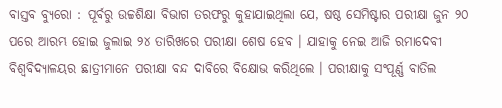ବାସ୍ତବ ବ୍ୟୁରୋ : ପୂର୍ବରୁ ଉଚ୍ଚଶିକ୍ଷା ବିଭାଗ ତରଫରୁ କୁହାଯାଇଥିଲା ଯେ, ଷଷ୍ଠ ସେମିଷ୍ଟାର ପରୀକ୍ଷା ଜୁନ ୨୦ ପରେ ଆରମ୍ଭ ହୋଇ ଜୁଲାଇ ୨୪ ତାରିଖରେ ପରୀକ୍ଷା ଶେଷ ହେବ । ଯାହାକୁ ନେଇ ଆଜି ରମାଦେବୀ ବିଶ୍ୱବିଦ୍ୟାଳୟର ଛାତ୍ରୀମାନେ ପରୀକ୍ଷା ବନ୍ଦ ଦାବିରେ ବିକ୍ଷୋଭ କରିଥିଲେ । ପରୀକ୍ଷାକୁ ସଂପୂର୍ଣ୍ଣ ବାତିଲ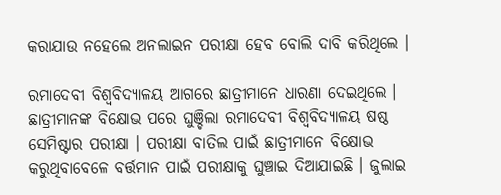କରାଯାଉ ନହେଲେ ଅନଲାଇନ ପରୀକ୍ଷା ହେବ ବୋଲି ଦାବି କରିଥିଲେ ।

ରମାଦେବୀ ବିଶ୍ୱବିଦ୍ୟାଳୟ ଆଗରେ ଛାତ୍ରୀମାନେ ଧାରଣା ଦେଇଥିଲେ । ଛାତ୍ରୀମାନଙ୍କ ବିକ୍ଷୋଭ ପରେ ଘୁଞ୍ଚିଲା ରମାଦେବୀ ବିଶ୍ଵବିଦ୍ୟାଳୟ ଷଷ୍ଠ ସେମିଷ୍ଟାର ପରୀକ୍ଷା । ପରୀକ୍ଷା ବାତିଲ ପାଇଁ ଛାତ୍ରୀମାନେ ବିକ୍ଷୋଭ କରୁଥିବାବେଳେ ବର୍ତ୍ତମାନ ପାଇଁ ପରୀକ୍ଷାକୁ ଘୁଞ୍ଚାଇ ଦିଆଯାଇଛି । ଜୁଲାଇ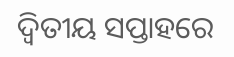ଦ୍ଵିତୀୟ ସପ୍ତାହରେ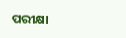ପରୀକ୍ଷା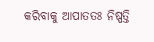କରିବାକୁ ଆପାତତଃ ନିଷ୍ପତ୍ତି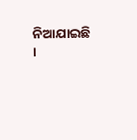ନିଆଯାଇଛି ।